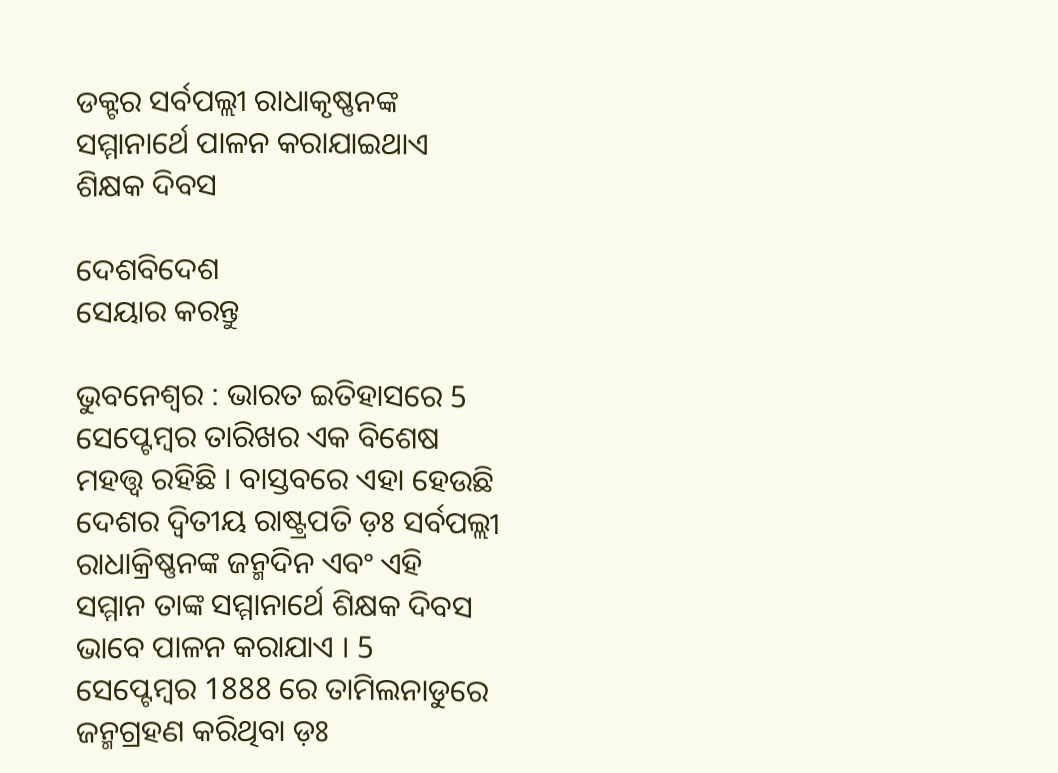ଡକ୍ଟର ସର୍ବପଲ୍ଲୀ ରାଧାକୃଷ୍ଣନଙ୍କ ସମ୍ମାନାର୍ଥେ ପାଳନ କରାଯାଇଥାଏ ଶିକ୍ଷକ ଦିବସ

ଦେଶବିଦେଶ
ସେୟାର କରନ୍ତୁ

ଭୁବନେଶ୍ୱର : ଭାରତ ଇତିହାସରେ 5 ସେପ୍ଟେମ୍ବର ତାରିଖର ଏକ ବିଶେଷ ମହତ୍ତ୍ୱ ରହିଛି । ବାସ୍ତବରେ ଏହା ହେଉଛି ଦେଶର ଦ୍ୱିତୀୟ ରାଷ୍ଟ୍ରପତି ଡ଼ଃ ସର୍ବପଲ୍ଲୀ ରାଧାକ୍ରିଷ୍ଣନଙ୍କ ଜନ୍ମଦିନ ଏବଂ ଏହି ସମ୍ମାନ ତାଙ୍କ ସମ୍ମାନାର୍ଥେ ଶିକ୍ଷକ ଦିବସ ଭାବେ ପାଳନ କରାଯାଏ । 5 ସେପ୍ଟେମ୍ବର 1888 ରେ ତାମିଲନାଡୁରେ ଜନ୍ମଗ୍ରହଣ କରିଥିବା ଡ଼ଃ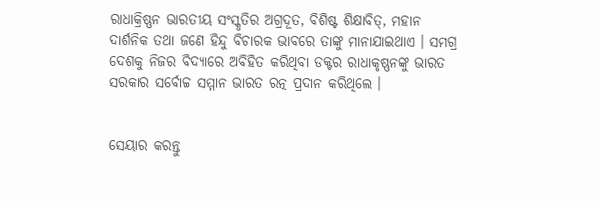ରାଧାକ୍ରିଷ୍ଣନ ଭାରତୀୟ ସଂସ୍କୃତିର ଅଗ୍ରଦୂତ, ବିଶିଷ୍ଟ ଶିକ୍ଷାବିତ୍, ମହାନ ଦାର୍ଶନିକ ତଥା ଜଣେ ହିନ୍ଦୁ ବିଚାରକ ଭାବରେ ତାଙ୍କୁ ମାନାଯାଇଥାଏ । ସମଗ୍ର ଦେଶକୁ ନିଜର ବିଦ୍ୟାରେ ଅବିହିତ କରିଥିବା ଡକ୍ଟର ରାଧାକୃଷ୍ଣନଙ୍କୁ ଭାରତ ସରକାର ସର୍ବୋଚ୍ଚ ସମ୍ମାନ ଭାରତ ରତ୍ନ ପ୍ରଦାନ କରିଥିଲେ ।


ସେୟାର କରନ୍ତୁ